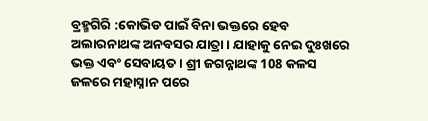ବ୍ରହ୍ମଗିରି :କୋଭିଡ ପାଇଁ ବିନା ଭକ୍ତରେ ହେବ ଅଲାରନାଥଙ୍କ ଅନବସର ଯାତ୍ରା। ଯାହାକୁ ନେଇ ଦୁଃଖରେ ଭକ୍ତ ଏବଂ ସେବାୟତ । ଶ୍ରୀ ଜଗନ୍ନାଥଙ୍କ 108 କଳସ ଜଳରେ ମହାସ୍ନାନ ପରେ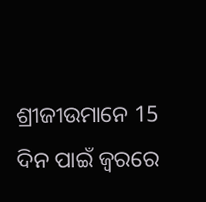ଶ୍ରୀଜୀଉମାନେ 15 ଦିନ ପାଇଁ ଜ୍ଵରରେ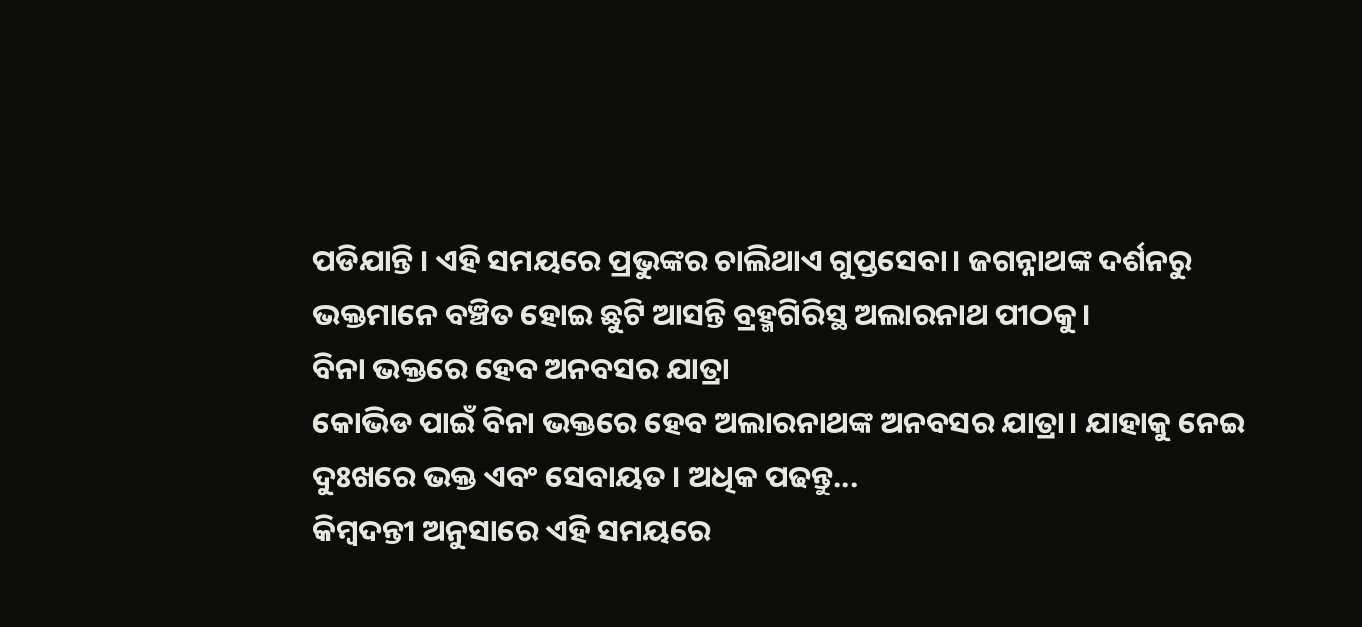ପଡିଯାନ୍ତି । ଏହି ସମୟରେ ପ୍ରଭୁଙ୍କର ଚାଲିଥାଏ ଗୁପ୍ତସେବା। ଜଗନ୍ନାଥଙ୍କ ଦର୍ଶନରୁ ଭକ୍ତମାନେ ବଞ୍ଚିତ ହୋଇ ଛୁଟି ଆସନ୍ତି ବ୍ରହ୍ମଗିରିସ୍ଥ ଅଲାରନାଥ ପୀଠକୁ।
ବିନା ଭକ୍ତରେ ହେବ ଅନବସର ଯାତ୍ରା
କୋଭିଡ ପାଇଁ ବିନା ଭକ୍ତରେ ହେବ ଅଲାରନାଥଙ୍କ ଅନବସର ଯାତ୍ରା। ଯାହାକୁ ନେଇ ଦୁଃଖରେ ଭକ୍ତ ଏବଂ ସେବାୟତ । ଅଧିକ ପଢନ୍ତୁ...
କିମ୍ବଦନ୍ତୀ ଅନୁସାରେ ଏହି ସମୟରେ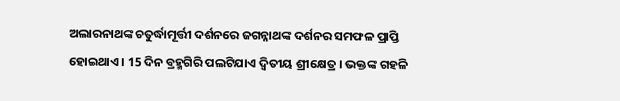ଅଲାରନାଥଙ୍କ ଚତୁର୍ଦ୍ଧାମୂର୍ତ୍ତୀ ଦର୍ଶନରେ ଜଗନ୍ନାଥଙ୍କ ଦର୍ଶନର ସମଫଳ ପ୍ରାପ୍ତି ହୋଇଥାଏ । 15 ଦିନ ବ୍ରହ୍ମଗିରି ପଲଟିଯାଏ ଦ୍ବିତୀୟ ଶ୍ରୀକ୍ଷେତ୍ର । ଭକ୍ତଙ୍କ ଗହଳି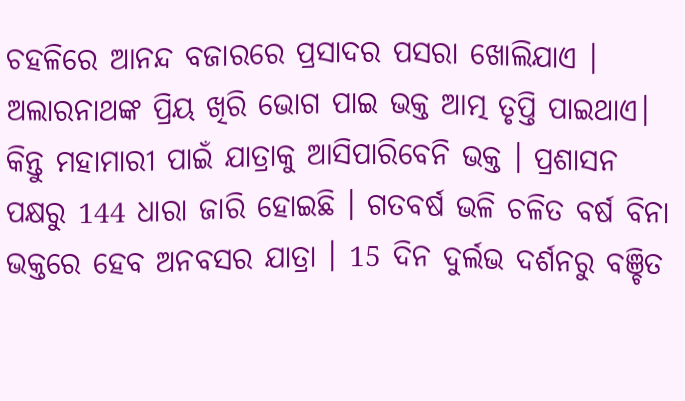ଚହଳିରେ ଆନନ୍ଦ ବଜାରରେ ପ୍ରସାଦର ପସରା ଖୋଲିଯାଏ । ଅଲାରନାଥଙ୍କ ପ୍ରିୟ ଖିରି ଭୋଗ ପାଇ ଭକ୍ତ ଆତ୍ମ ତୃପ୍ତି ପାଇଥାଏ। କିନ୍ତୁ ମହାମାରୀ ପାଇଁ ଯାତ୍ରାକୁ ଆସିପାରିବେନି ଭକ୍ତ । ପ୍ରଶାସନ ପକ୍ଷରୁ 144 ଧାରା ଜାରି ହୋଇଛି । ଗତବର୍ଷ ଭଳି ଚଳିତ ବର୍ଷ ବିନା ଭକ୍ତରେ ହେବ ଅନବସର ଯାତ୍ରା । 15 ଦିନ ଦୁର୍ଲଭ ଦର୍ଶନରୁ ବଞ୍ଚିତ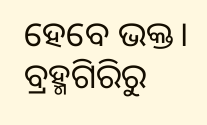ହେବେ ଭକ୍ତ।
ବ୍ରହ୍ମଗିରିରୁ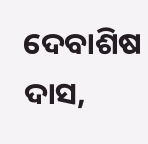ଦେବାଶିଷ ଦାସ,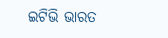ଇଟିଭି ଭାରତ